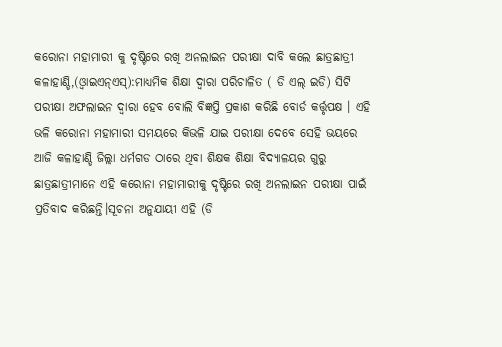କରୋନା ମହାମାରୀ କୁ ଦୃଷ୍ଟିରେ ରଖି ଅନଲାଇନ ପରୀକ୍ଷା ଦାବି କଲେ ଛାତ୍ରଛାତ୍ରୀ
କଳାହାଣ୍ଡି,(ଓ୍ବାଇଏନ୍ଏସ୍):ମାଧ୍ୟମିକ ଶିକ୍ଷା ଦ୍ୱାରା ପରିଚାଳିତ ( ଡି ଏଲ୍ ଇଡି) ସିଟି ପରୀକ୍ଷା ଅଫଲାଇନ ଦ୍ୱାରା ହେବ ବୋଲି ବିଜ୍ଞପ୍ତି ପ୍ରକାଶ କରିଛି ବୋର୍ଡ କର୍ତ୍ତୃପକ୍ଷ । ଏହି ଭଳି କରୋନା ମହାମାରୀ ସମୟରେ କିଭଳି ଯାଇ ପରୀକ୍ଷା ଦେବେ ସେହି ଭୟରେ ଆଜି କଳାହାଣ୍ଡି ଜିଲ୍ଲା ଧର୍ମଗଡ ଠାରେ ଥିବା ଶିକ୍ଷକ ଶିକ୍ଷା ବିଦ୍ୟାଳୟର ଗୁରୁ ଛାତ୍ରଛାତ୍ରୀମାନେ ଏହି କରୋନା ମହାମାରୀକୁ ଦୃଷ୍ଟିରେ ରଖି ଅନଲାଇନ ପରୀକ୍ଷା ପାଇଁ ପ୍ରତିବାଦ କରିଛନ୍ତି।ସୂଚନା ଅନୁଯାୟୀ ଏହି (ଡି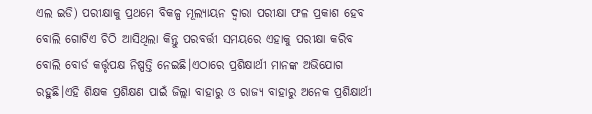ଏଲ ଇଡି) ପରୀକ୍ଷାକୁ ପ୍ରଥମେ ବିକଳ୍ପ ମୂଲ୍ୟାୟନ ଦ୍ୱାରା ପରୀକ୍ଷା ଫଳ ପ୍ରକାଶ ହେବ ବୋଲି ଗୋଟିଏ ଚିଠି ଆସିଥିଲା କିନ୍ତୁ ପରବର୍ତ୍ତୀ ସମୟରେ ଏହାକୁ ପରୀକ୍ଷା କରିବ ବୋଲି ବୋର୍ଡ କର୍ତ୍ତୃପକ୍ଷ ନିଷ୍ପତ୍ତି ନେଇଛି।ଏଠାରେ ପ୍ରଶିକ୍ଷାର୍ଥୀ ମାନଙ୍କ ଅଭିଯୋଗ ରହୁଛି।ଏହି ଶିକ୍ଷକ ପ୍ରଶିକ୍ଷଣ ପାଇଁ ଜିଲ୍ଲା ବାହାରୁ ଓ ରାଜ୍ୟ ବାହାରୁ ଅନେକ ପ୍ରଶିକ୍ଷାର୍ଥୀ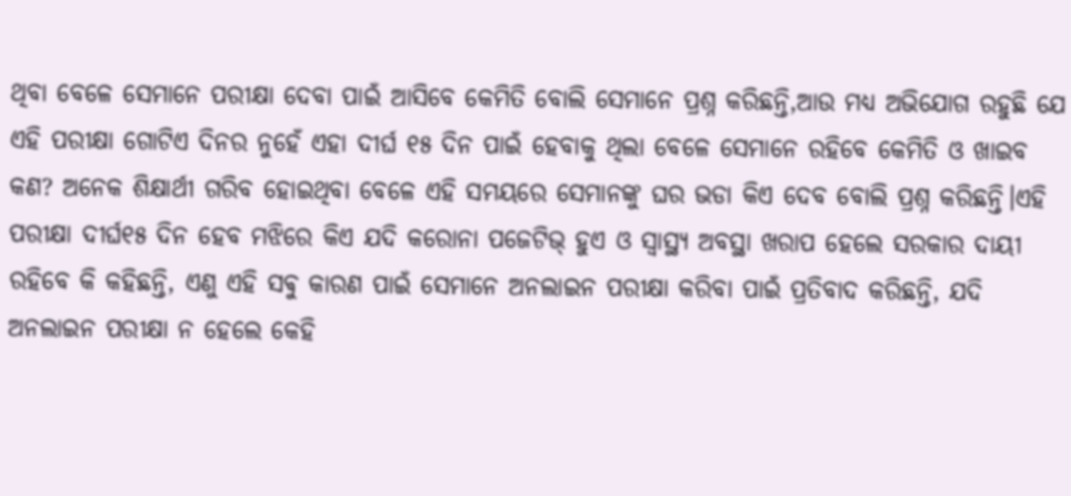ଥିବା ବେଳେ ସେମାନେ ପରୀକ୍ଷା ଦେବା ପାଇଁ ଆସିବେ କେମିତି ବୋଲି ସେମାନେ ପ୍ରଶ୍ନ କରିଛନ୍ତି,ଆଉ ମଧ୍ୟ ଅଭିଯୋଗ ରହୁଛି ଯେ ଏହି ପରୀକ୍ଷା ଗୋଟିଏ ଦିନର ନୁହେଁ ଏହା ଦୀର୍ଘ ୧୫ ଦିନ ପାଇଁ ହେବାକୁ ଥିଲା ବେଳେ ସେମାନେ ରହିବେ କେମିତି ଓ ଖାଇବ କଣ? ଅନେକ ଶିକ୍ଷାର୍ଥୀ ଗରିବ ହୋଇଥିବା ବେଳେ ଏହି ସମୟରେ ସେମାନଙ୍କୁ ଘର ଭଡା କିଏ ଦେବ ବୋଲି ପ୍ରଶ୍ନ କରିଛନ୍ତି।ଏହି ପରୀକ୍ଷା ଦୀର୍ଘ୧୫ ଦିନ ହେବ ମଝିରେ କିଏ ଯଦି କରୋନା ପଜେଟିଭ୍ ହୁଏ ଓ ସ୍ୱାସ୍ଥ୍ୟ ଅବସ୍ଥା ଖରାପ ହେଲେ ସରକାର ଦାୟୀ ରହିବେ କି କହିଛନ୍ତି, ଏଣୁ ଏହି ସଵୁ କାରଣ ପାଇଁ ସେମାନେ ଅନଲାଇନ ପରୀକ୍ଷା କରିବା ପାଇଁ ପ୍ରତିବାଦ କରିଛନ୍ତି, ଯଦି ଅନଲାଇନ ପରୀକ୍ଷା ନ ହେଲେ କେହି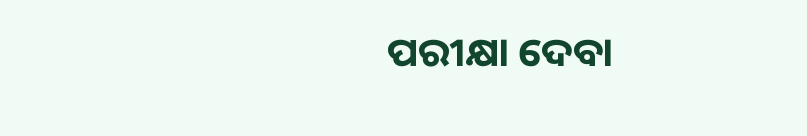ପରୀକ୍ଷା ଦେବା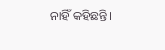ନାହିଁ କହିଛନ୍ତି।